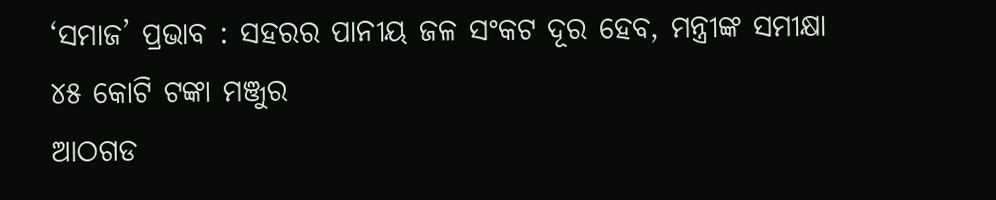‘ସମାଜ’ ପ୍ରଭାବ : ସହରର ପାନୀୟ ଜଳ ସଂକଟ ଦୂର ହେବ, ମନ୍ତ୍ରୀଙ୍କ ସମୀକ୍ଷା
୪୫ କୋଟି ଟଙ୍କା ମଞ୍ଜୁର
ଆଠଗଡ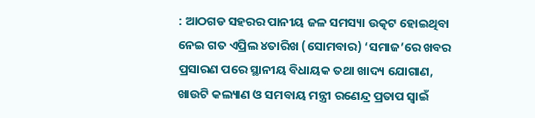: ଆଠଗଡ ସହରର ପାନୀୟ ଜଳ ସମସ୍ୟା ଉତ୍କଟ ହୋଇଥିବା ନେଇ ଗତ ଏପ୍ରିଲ ୪ତାରିଖ (ସୋମବାର) ‘ସମାଜ’ରେ ଖବର ପ୍ରସାରଣ ପରେ ସ୍ଥାନୀୟ ବିଧାୟକ ତଥା ଖାଦ୍ୟ ଯୋଗାଣ, ଖାଉଟି କଲ୍ୟାଣ ଓ ସମବାୟ ମନ୍ତ୍ରୀ ରଣେନ୍ଦ୍ର ପ୍ରତାପ ସ୍ୱାଇଁ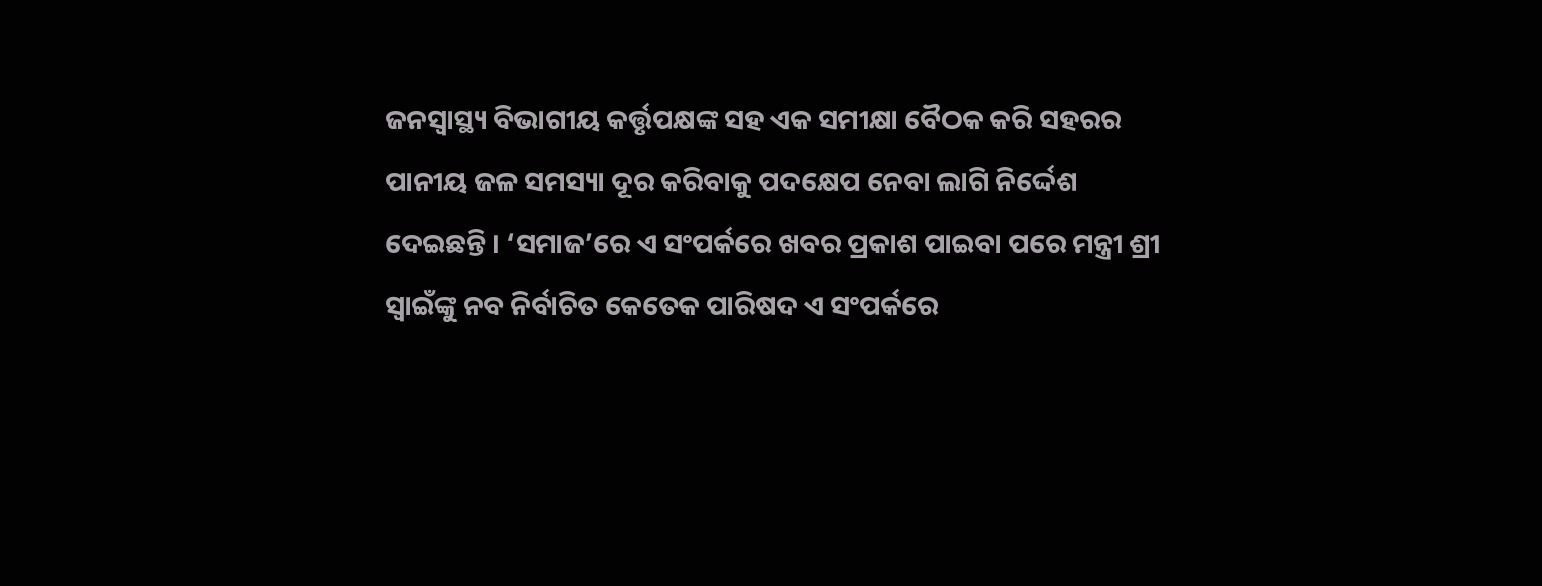ଜନସ୍ୱାସ୍ଥ୍ୟ ବିଭାଗୀୟ କର୍ତ୍ତୃପକ୍ଷଙ୍କ ସହ ଏକ ସମୀକ୍ଷା ବୈଠକ କରି ସହରର ପାନୀୟ ଜଳ ସମସ୍ୟା ଦୂର କରିବାକୁ ପଦକ୍ଷେପ ନେବା ଲାଗି ନିର୍ଦ୍ଦେଶ ଦେଇଛନ୍ତି । ‘ସମାଜ’ରେ ଏ ସଂପର୍କରେ ଖବର ପ୍ରକାଶ ପାଇବା ପରେ ମନ୍ତ୍ରୀ ଶ୍ରୀ ସ୍ୱାଇଁଙ୍କୁ ନବ ନିର୍ବାଚିତ କେତେକ ପାରିଷଦ ଏ ସଂପର୍କରେ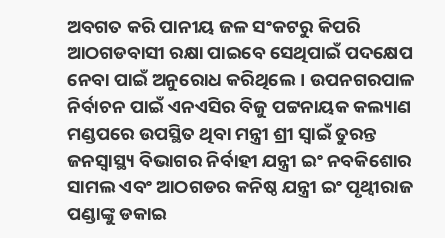ଅବଗତ କରି ପାନୀୟ ଜଳ ସଂକଟରୁ କିପରି ଆଠଗଡବାସୀ ରକ୍ଷା ପାଇବେ ସେଥିପାଇଁ ପଦକ୍ଷେପ ନେବା ପାଇଁ ଅନୁରୋଧ କରିଥିଲେ। ଉପନଗରପାଳ ନିର୍ବାଚନ ପାଇଁ ଏନଏସିର ବିଜୁ ପଟ୍ଟନାୟକ କଲ୍ୟାଣ ମଣ୍ଡପରେ ଉପସ୍ଥିତ ଥିବା ମନ୍ତ୍ରୀ ଶ୍ରୀ ସ୍ୱାଇଁ ତୁରନ୍ତ ଜନସ୍ୱାସ୍ଥ୍ୟ ବିଭାଗର ନିର୍ବାହୀ ଯନ୍ତ୍ରୀ ଇଂ ନବକିଶୋର ସାମଲ ଏବଂ ଆଠଗଡର କନିଷ୍ଠ ଯନ୍ତ୍ରୀ ଇଂ ପୃଥ୍ୱୀରାଜ ପଣ୍ଡାଙ୍କୁ ଡକାଇ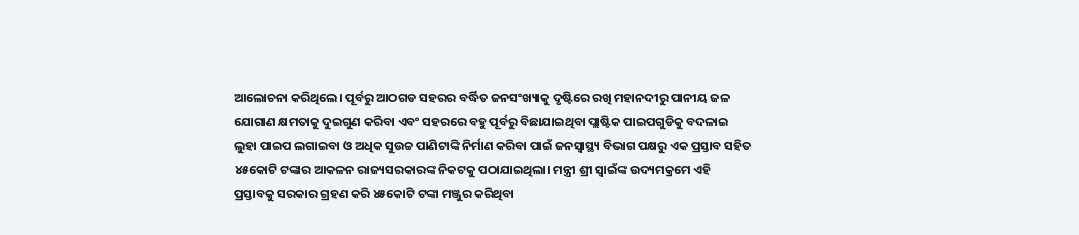ଆଲୋଚନା କରିଥିଲେ। ପୂର୍ବରୁ ଆଠଗଡ ସହରର ବର୍ଦ୍ଧିତ ଜନସଂଖ୍ୟାକୁ ଦୃଷ୍ଟିରେ ରଖି ମହାନଦୀରୁ ପାନୀୟ ଜଳ ଯୋଗାଣ କ୍ଷମତାକୁ ଦୁଇଗୁଣ କରିବା ଏବଂ ସହରରେ ବହୁ ପୂର୍ବରୁ ବିଛାଯାଇଥିବା ପ୍ଲାଷ୍ଟିକ ପାଇପଗୁଡିକୁ ବଦଳାଇ ଲୁହା ପାଇପ ଲଗାଇବା ଓ ଅଧିକ ସୁଉଚ୍ଚ ପାଣିଟାଙ୍କି ନିର୍ମାଣ କରିବା ପାଇଁ ଜନସ୍ୱାସ୍ଥ୍ୟ ବିଭାଗ ପକ୍ଷରୁ ଏକ ପ୍ରସ୍ତାବ ସହିତ ୪୫କୋଟି ଟଙ୍କାର ଆକଳନ ରାଜ୍ୟସରକାରଙ୍କ ନିକଟକୁ ପଠାଯାଇଥିଲା। ମନ୍ତ୍ରୀ ଶ୍ରୀ ସ୍ୱାଇଁଙ୍କ ଉଦ୍ୟମକ୍ରମେ ଏହି ପ୍ରସ୍ତାବକୁ ସରକାର ଗ୍ରହଣ କରି ୪୫କୋଟି ଟଙ୍କା ମଞ୍ଜୁର କରିଥିବା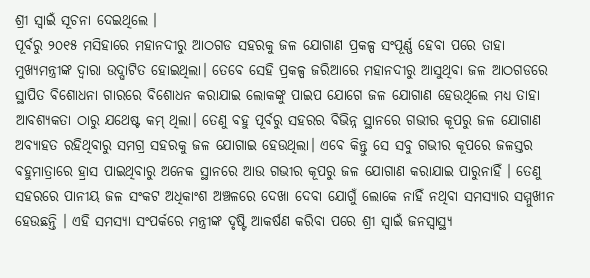ଶ୍ରୀ ସ୍ୱାଇଁ ସୂଚନା ଦେଇଥିଲେ ।
ପୂର୍ବରୁ ୨୦୧୫ ମସିହାରେ ମହାନଦୀରୁ ଆଠଗଡ ସହରକୁ ଜଳ ଯୋଗାଣ ପ୍ରକଳ୍ପ ସଂପୂର୍ଣ୍ଣ ହେବା ପରେ ତାହା ମୁଖ୍ୟମନ୍ତ୍ରୀଙ୍କ ଦ୍ୱାରା ଉଦ୍ଘାଟିତ ହୋଇଥିଲା। ତେବେ ସେହି ପ୍ରକଳ୍ପ ଜରିଆରେ ମହାନଦୀରୁ ଆସୁଥିବା ଜଳ ଆଠଗଡରେ ସ୍ଥାପିତ ବିଶୋଧନା ଗାରରେ ବିଶୋଧନ କରାଯାଇ ଲୋକଙ୍କୁ ପାଇପ ଯୋଗେ ଜଳ ଯୋଗାଣ ହେଉଥିଲେ ମଧ୍ୟ ତାହା ଆବଶ୍ୟକତା ଠାରୁ ଯଥେଷ୍ଟ କମ୍ ଥିଲା। ତେଣୁ ବହୁ ପୂର୍ବରୁ ସହରର ବିଭିନ୍ନ ସ୍ଥାନରେ ଗଭୀର କୂପରୁ ଜଳ ଯୋଗାଣ ଅବ୍ୟାହତ ରହିଥିବାରୁ ସମଗ୍ର ସହରକୁ ଜଳ ଯୋଗାଇ ହେଉଥିଲା। ଏବେ କିନ୍ତୁ ସେ ସବୁ ଗଭୀର କୂପରେ ଜଳସ୍ତର ବହୁମାତ୍ରାରେ ହ୍ରାସ ପାଇଥିବାରୁ ଅନେକ ସ୍ଥାନରେ ଆଉ ଗଭୀର କୂପରୁ ଜଳ ଯୋଗାଣ କରାଯାଇ ପାରୁନାହିଁ । ତେଣୁ ସହରରେ ପାନୀୟ ଜଳ ସଂକଟ ଅଧିକାଂଶ ଅଞ୍ଚଳରେ ଦେଖା ଦେବା ଯୋଗୁଁ ଲୋକେ ନାହିଁ ନଥିବା ସମସ୍ୟାର ସମ୍ମୁଖୀନ ହେଉଛନ୍ତି । ଏହି ସମସ୍ୟା ସଂପର୍କରେ ମନ୍ତ୍ରୀଙ୍କ ଦୃଷ୍ଟି ଆକର୍ଷଣ କରିବା ପରେ ଶ୍ରୀ ସ୍ୱାଇଁ ଜନସ୍ୱାସ୍ଥ୍ୟ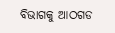ବିଭାଗକୁ ଆଠଗଡ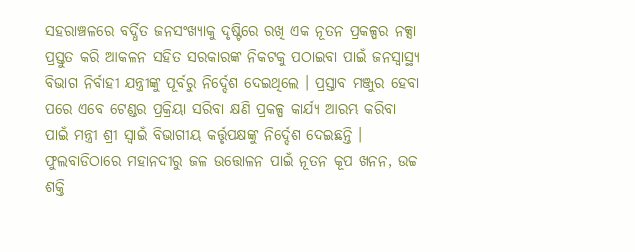ସହରାଞ୍ଚଳରେ ବର୍ଦ୍ଧିତ ଜନସଂଖ୍ୟାକୁ ଦୃଷ୍ଟିରେ ରଖି ଏକ ନୂତନ ପ୍ରକଳ୍ପର ନକ୍ସା ପ୍ରସ୍ତୁତ କରି ଆକଳନ ସହିତ ସରକାରଙ୍କ ନିକଟକୁ ପଠାଇବା ପାଇଁ ଜନସ୍ୱାସ୍ଥ୍ୟ ବିଭାଗ ନିର୍ବାହୀ ଯନ୍ତ୍ରୀଙ୍କୁ ପୂର୍ବରୁ ନିର୍ଦ୍ଦେଶ ଦେଇଥିଲେ । ପ୍ରସ୍ତାବ ମଞ୍ଜୁର ହେବା ପରେ ଏବେ ଟେଣ୍ଡର ପ୍ରକ୍ରିୟା ସରିବା କ୍ଷଣି ପ୍ରକଳ୍ପ କାର୍ଯ୍ୟ ଆରମ୍ଭ କରିବା ପାଇଁ ମନ୍ତ୍ରୀ ଶ୍ରୀ ସ୍ୱାଇଁ ବିଭାଗୀୟ କର୍ତ୍ତୃପକ୍ଷଙ୍କୁ ନିର୍ଦ୍ଦେଶ ଦେଇଛନ୍ତି ।
ଫୁଲବାଡିଠାରେ ମହାନଦୀରୁ ଜଳ ଉତ୍ତୋଳନ ପାଇଁ ନୂତନ କୂପ ଖନନ, ଉଚ୍ଚ ଶକ୍ତି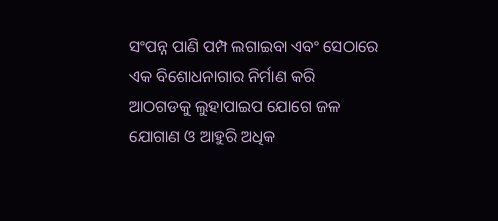ସଂପନ୍ନ ପାଣି ପମ୍ପ ଲଗାଇବା ଏବଂ ସେଠାରେ ଏକ ବିଶୋଧନାଗାର ନିର୍ମାଣ କରି ଆଠଗଡକୁ ଲୁହାପାଇପ ଯୋଗେ ଜଳ ଯୋଗାଣ ଓ ଆହୁରି ଅଧିକ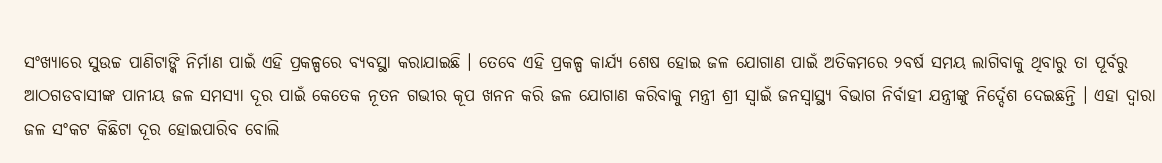ସଂଖ୍ୟାରେ ସୁଉଚ୍ଚ ପାଣିଟାଙ୍କି ନିର୍ମାଣ ପାଇଁ ଏହି ପ୍ରକଳ୍ପରେ ବ୍ୟବସ୍ଥା କରାଯାଇଛି । ତେବେ ଏହି ପ୍ରକଳ୍ପ କାର୍ଯ୍ୟ ଶେଷ ହୋଇ ଜଳ ଯୋଗାଣ ପାଇଁ ଅତିକମରେ ୨ବର୍ଷ ସମୟ ଲାଗିବାକୁ ଥିବାରୁ ତା ପୂର୍ବରୁ ଆଠଗଡବାସୀଙ୍କ ପାନୀୟ ଜଳ ସମସ୍ୟା ଦୂର ପାଇଁ କେତେକ ନୂତନ ଗଭୀର କୂପ ଖନନ କରି ଜଳ ଯୋଗାଣ କରିବାକୁ ମନ୍ତ୍ରୀ ଶ୍ରୀ ସ୍ୱାଇଁ ଜନସ୍ୱାସ୍ଥ୍ୟ ବିଭାଗ ନିର୍ବାହୀ ଯନ୍ତ୍ରୀଙ୍କୁ ନିର୍ଦ୍ଦେଶ ଦେଇଛନ୍ତି । ଏହା ଦ୍ୱାରା ଜଳ ସଂକଟ କିଛିଟା ଦୂର ହୋଇପାରିବ ବୋଲି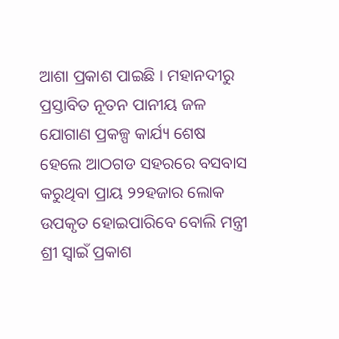ଆଶା ପ୍ରକାଶ ପାଇଛି । ମହାନଦୀରୁ ପ୍ରସ୍ତାବିତ ନୂତନ ପାନୀୟ ଜଳ ଯୋଗାଣ ପ୍ରକଳ୍ପ କାର୍ଯ୍ୟ ଶେଷ ହେଲେ ଆଠଗଡ ସହରରେ ବସବାସ କରୁଥିବା ପ୍ରାୟ ୨୨ହଜାର ଲୋକ ଉପକୃତ ହୋଇପାରିବେ ବୋଲି ମନ୍ତ୍ରୀ ଶ୍ରୀ ସ୍ୱାଇଁ ପ୍ରକାଶ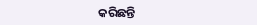କରିଛନ୍ତି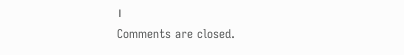।
Comments are closed.